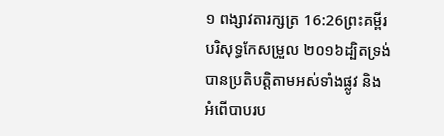១ ពង្សាវតារក្សត្រ 16:26ព្រះគម្ពីរបរិសុទ្ធកែសម្រួល ២០១៦ដ្បិតទ្រង់បានប្រតិបត្តិតាមអស់ទាំងផ្លូវ និងអំពើបាបរប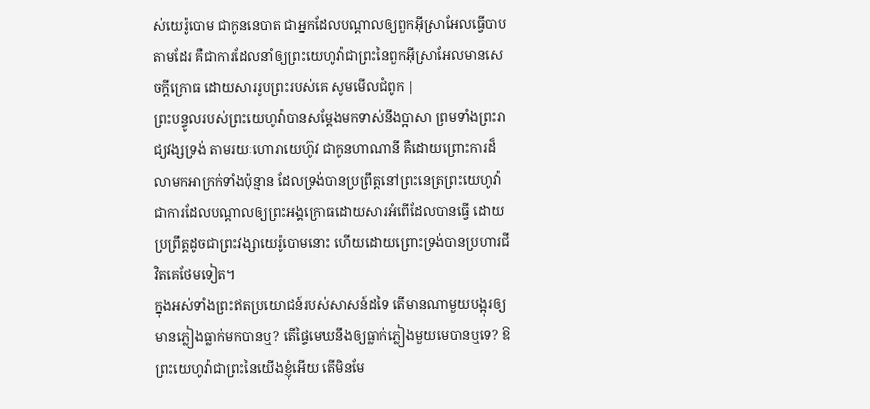ស់យេរ៉ូបោម ជាកូននេបាត ជាអ្នកដែលបណ្ដាលឲ្យពួកអ៊ីស្រាអែលធ្វើបាបតាមដែរ គឺជាការដែលនាំឲ្យព្រះយេហូវ៉ាជាព្រះនៃពួកអ៊ីស្រាអែលមានសេចក្ដីក្រោធ ដោយសាររូបព្រះរបស់គេ សូមមើលជំពូក |
ព្រះបន្ទូលរបស់ព្រះយេហូវ៉ាបានសម្ដែងមកទាស់នឹងប្អាសា ព្រមទាំងព្រះរាជ្យវង្សទ្រង់ តាមរយៈហោរាយេហ៊ូវ ជាកូនហាណានី គឺដោយព្រោះការដ៏លាមកអាក្រក់ទាំងប៉ុន្មាន ដែលទ្រង់បានប្រព្រឹត្តនៅព្រះនេត្រព្រះយេហូវ៉ា ជាការដែលបណ្ដាលឲ្យព្រះអង្គក្រោធដោយសារអំពើដែលបានធ្វើ ដោយប្រព្រឹត្តដូចជាព្រះវង្សាយេរ៉ូបោមនោះ ហើយដោយព្រោះទ្រង់បានប្រហារជីវិតគេថែមទៀត។
ក្នុងអស់ទាំងព្រះឥតប្រយោជន៍របស់សាសន៍ដទៃ តើមានណាមួយបង្អុរឲ្យមានភ្លៀងធ្លាក់មកបានឬ? តើផ្ទៃមេឃនឹងឲ្យធ្លាក់ភ្លៀងមួយមេបានឬទេ? ឱព្រះយេហូវ៉ាជាព្រះនៃយើងខ្ញុំអើយ តើមិនមែ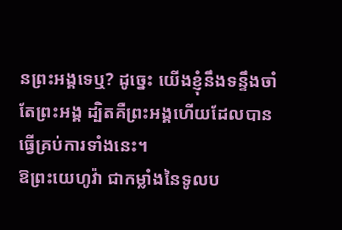នព្រះអង្គទេឬ? ដូច្នេះ យើងខ្ញុំនឹងទន្ទឹងចាំតែព្រះអង្គ ដ្បិតគឺព្រះអង្គហើយដែលបានធ្វើគ្រប់ការទាំងនេះ។
ឱព្រះយេហូវ៉ា ជាកម្លាំងនៃទូលប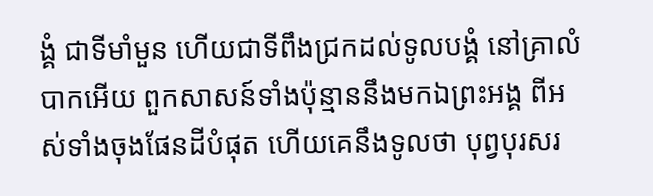ង្គំ ជាទីមាំមួន ហើយជាទីពឹងជ្រកដល់ទូលបង្គំ នៅគ្រាលំបាកអើយ ពួកសាសន៍ទាំងប៉ុន្មាននឹងមកឯព្រះអង្គ ពីអស់ទាំងចុងផែនដីបំផុត ហើយគេនឹងទូលថា បុព្វបុរសរ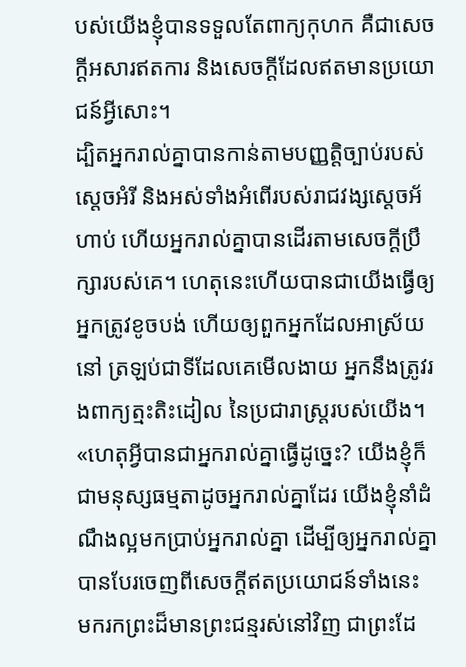បស់យើងខ្ញុំបានទទួលតែពាក្យកុហក គឺជាសេចក្ដីអសារឥតការ និងសេចក្ដីដែលឥតមានប្រយោជន៍អ្វីសោះ។
ដ្បិតអ្នករាល់គ្នាបានកាន់តាមបញ្ញត្តិច្បាប់របស់ស្តេចអំរី និងអស់ទាំងអំពើរបស់រាជវង្សស្ដេចអ័ហាប់ ហើយអ្នករាល់គ្នាបានដើរតាមសេចក្ដីប្រឹក្សារបស់គេ។ ហេតុនេះហើយបានជាយើងធ្វើឲ្យអ្នកត្រូវខូចបង់ ហើយឲ្យពួកអ្នកដែលអាស្រ័យនៅ ត្រឡប់ជាទីដែលគេមើលងាយ អ្នកនឹងត្រូវរងពាក្យត្មះតិះដៀល នៃប្រជារាស្ត្ររបស់យើង។
«ហេតុអ្វីបានជាអ្នករាល់គ្នាធ្វើដូច្នេះ? យើងខ្ញុំក៏ជាមនុស្សធម្មតាដូចអ្នករាល់គ្នាដែរ យើងខ្ញុំនាំដំណឹងល្អមកប្រាប់អ្នករាល់គ្នា ដើម្បីឲ្យអ្នករាល់គ្នាបានបែរចេញពីសេចក្ដីឥតប្រយោជន៍ទាំងនេះ មករកព្រះដ៏មានព្រះជន្មរស់នៅវិញ ជាព្រះដែ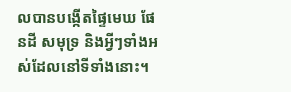លបានបង្កើតផ្ទៃមេឃ ផែនដី សមុទ្រ និងអ្វីៗទាំងអស់ដែលនៅទីទាំងនោះ។